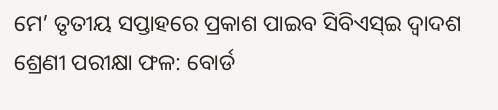ମେ’ ତୃତୀୟ ସପ୍ତାହରେ ପ୍ରକାଶ ପାଇବ ସିବିଏସ୍ଇ ଦ୍ୱାଦଶ ଶ୍ରେଣୀ ପରୀକ୍ଷା ଫଳ: ବୋର୍ଡ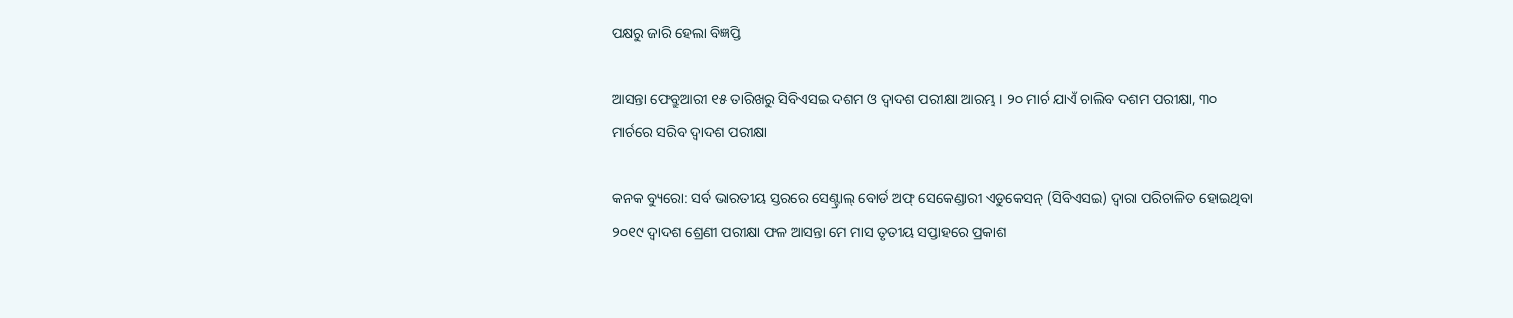ପକ୍ଷରୁ ଜାରି ହେଲା ବିଜ୍ଞପ୍ତି

ଆସନ୍ତା ଫେବ୍ରୁଆରୀ ୧୫ ତାରିଖରୁ ସିବିଏସଇ ଦଶମ ଓ ଦ୍ୱାଦଶ ପରୀକ୍ଷା ଆରମ୍ଭ । ୨୦ ମାର୍ଚ ଯାଏଁ ଚାଲିବ ଦଶମ ପରୀକ୍ଷା, ୩୦ ମାର୍ଚରେ ସରିବ ଦ୍ୱାଦଶ ପରୀକ୍ଷା

କନକ ବ୍ୟୁରୋ: ସର୍ବ ଭାରତୀୟ ସ୍ତରରେ ସେଣ୍ଟ୍ରାଲ୍ ବୋର୍ଡ ଅଫ୍ ସେକେଣ୍ଡାରୀ ଏଡୁକେସନ୍ (ସିବିଏସଇ) ଦ୍ୱାରା ପରିଚାଳିତ ହୋଇଥିବା ୨୦୧୯ ଦ୍ୱାଦଶ ଶ୍ରେଣୀ ପରୀକ୍ଷା ଫଳ ଆସନ୍ତା ମେ ମାସ ତୃତୀୟ ସପ୍ତାହରେ ପ୍ରକାଶ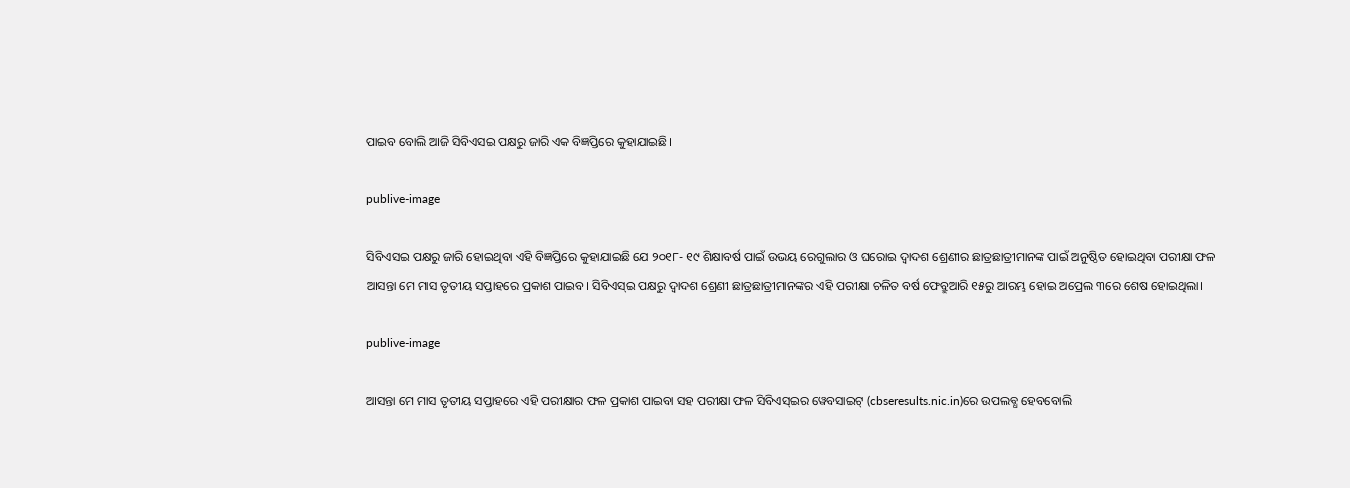ପାଇବ ବୋଲି ଆଜି ସିବିଏସଇ ପକ୍ଷରୁ ଜାରି ଏକ ବିଜ୍ଞପ୍ତିରେ କୁହାଯାଇଛି।

publive-image

ସିବିଏସଇ ପକ୍ଷରୁ ଜାରି ହୋଇଥିବା ଏହି ବିଜ୍ଞପ୍ତିରେ କୁହାଯାଇଛି ଯେ ୨୦୧୮- ୧୯ ଶିକ୍ଷାବର୍ଷ ପାଇଁ ଉଭୟ ରେଗୁଲାର ଓ ଘରୋଇ ଦ୍ୱାଦଶ ଶ୍ରେଣୀର ଛାତ୍ରଛାତ୍ରୀମାନଙ୍କ ପାଇଁ ଅନୁଷ୍ଠିତ ହୋଇଥିବା ପରୀକ୍ଷା ଫଳ ଆସନ୍ତା ମେ ମାସ ତୃତୀୟ ସପ୍ତାହରେ ପ୍ରକାଶ ପାଇବ। ସିବିଏସ୍ଇ ପକ୍ଷରୁ ଦ୍ୱାଦଶ ଶ୍ରେଣୀ ଛାତ୍ରଛାତ୍ରୀମାନଙ୍କର ଏହି ପରୀକ୍ଷା ଚଳିତ ବର୍ଷ ଫେବ୍ରୁଆରି ୧୫ରୁ ଆରମ୍ଭ ହୋଇ ଅପ୍ରେଲ ୩ରେ ଶେଷ ହୋଇଥିଲା।

publive-image

ଆସନ୍ତା ମେ ମାସ ତୃତୀୟ ସପ୍ତାହରେ ଏହି ପରୀକ୍ଷାର ଫଳ ପ୍ରକାଶ ପାଇବା ସହ ପରୀକ୍ଷା ଫଳ ସିବିଏସ୍ଇର ୱେବସାଇଟ୍ (cbseresults.nic.in)ରେ ଉପଲବ୍ଧ ହେବବୋଲି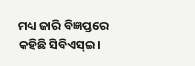ମଧ୍ୟ ଜାରି ବିଜ୍ଞପ୍ତରେ କହିଛି ସିବିଏସ୍ଇ।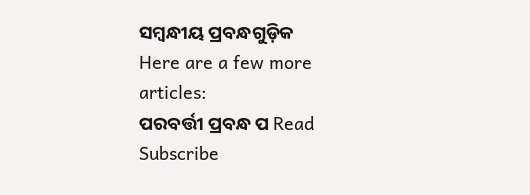ସମ୍ବନ୍ଧୀୟ ପ୍ରବନ୍ଧଗୁଡ଼ିକ
Here are a few more articles:
ପରବର୍ତ୍ତୀ ପ୍ରବନ୍ଧ ପ Read
Subscribe